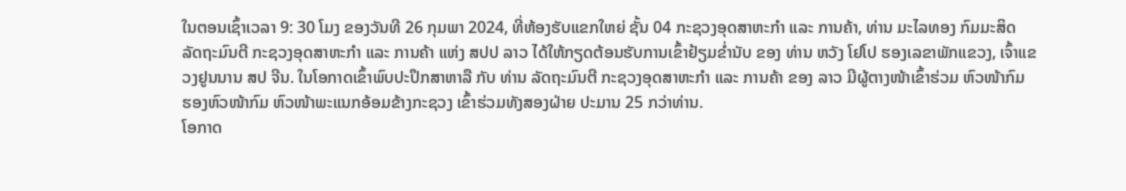ໃນຕອນເຊົ້າເວລາ 9: 30 ໂມງ ຂອງວັນທີ 26 ກຸມພາ 2024, ທີ່ຫ້ອງຮັບແຂກໃຫຍ່ ຊັ້ນ 04 ກະຊວງອຸດສາຫະກໍາ ແລະ ການຄ້າ, ທ່ານ ມະໄລທອງ ກົມມະສິດ ລັດຖະມົນຕີ ກະຊວງອຸດສາຫະກໍາ ແລະ ການຄ້າ ແຫ່ງ ສປປ ລາວ ໄດ້ໃຫ້ກຽດຕ້ອນຮັບການເຂົ້າຢ້ຽມຂໍ່ານັບ ຂອງ ທ່ານ ຫວັງ ໂຢໂປ ຮອງເລຂາພັກແຂວງ, ເຈົ້າແຂວງຢູນນານ ສປ ຈີນ. ໃນໂອກາດເຂົ້າພົບປະປຶກສາຫາລື ກັບ ທ່ານ ລັດຖະມົນຕີ ກະຊວງອຸດສາຫະກໍາ ແລະ ການຄ້າ ຂອງ ລາວ ມີຜູ້ຕາງໜ້າເຂົ້າຮ່ວມ ຫົວໜ້າກົມ ຮອງຫົວໜ້າກົມ ຫົວໜ້າພະແນກອ້ອມຂ້າງກະຊວງ ເຂົ້າຮ່ວມທັງສອງຝ່າຍ ປະມານ 25 ກວ່າທ່ານ.
ໂອກາດ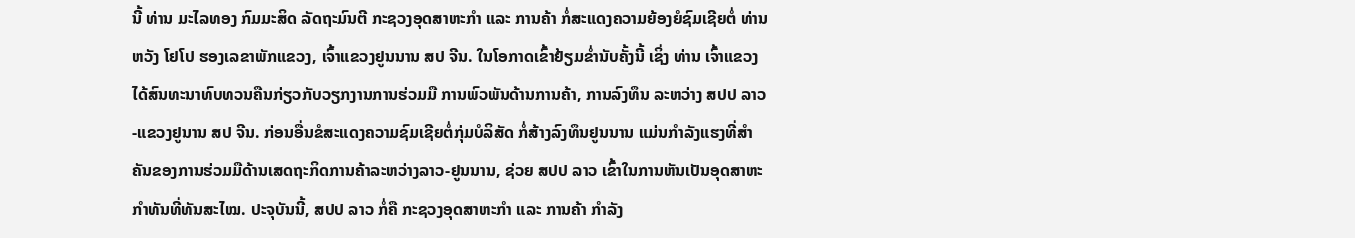ນີ້ ທ່ານ ມະໄລທອງ ກົມມະສິດ ລັດຖະມົນຕີ ກະຊວງອຸດສາຫະກໍາ ແລະ ການຄ້າ ກໍ່ສະແດງຄວາມຍ້ອງຍໍຊົມເຊີຍຕໍ່ ທ່ານ ຫວັງ ໂຢໂປ ຮອງເລຂາພັກແຂວງ, ເຈົ້າແຂວງຢູນນານ ສປ ຈີນ. ໃນໂອກາດເຂົ້າຢ້ຽມຂໍ່ານັບຄັ້ງນີ້ ເຊິ່ງ ທ່ານ ເຈົ້າແຂວງ ໄດ້ສົນທະນາທົບທວນຄືນກ່ຽວກັບວຽກງານການຮ່ວມມື ການພົວພັນດ້ານການຄ້າ, ການລົງທຶນ ລະຫວ່າງ ສປປ ລາວ-ແຂວງຢູນານ ສປ ຈີນ. ກ່ອນອື່ນຂໍສະແດງຄວາມຊົມເຊີຍຕໍ່ກຸ່ມບໍລິສັດ ກໍ່ສ້າງລົງທຶນຢູນນານ ແມ່ນກໍາລັງແຮງທີ່ສໍາຄັນຂອງການຮ່ວມມືດ້ານເສດຖະກິດການຄ້າລະຫວ່າງລາວ-ຢູນນານ, ຊ່ວຍ ສປປ ລາວ ເຂົ້າໃນການຫັນເປັນອຸດສາຫະກໍາທັນທີ່ທັນສະໄໝ. ປະຈຸບັນນີ້, ສປປ ລາວ ກໍ່ຄື ກະຊວງອຸດສາຫະກຳ ແລະ ການຄ້າ ກຳລັງ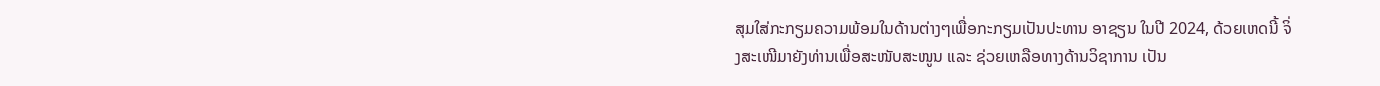ສຸມໃສ່ກະກຽມຄວາມພ້ອມໃນດ້ານຕ່າງໆເພື່ອກະກຽມເປັນປະທານ ອາຊຽນ ໃນປີ 2024, ດ້ວຍເຫດນີ້ ຈິ່ງສະເໜີມາຍັງທ່ານເພື່ອສະໜັບສະໜູນ ແລະ ຊ່ວຍເຫລືອທາງດ້ານວິຊາການ ເປັນ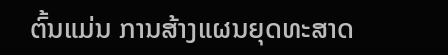ຕົ້ນແມ່ນ ການສ້າງແຜນຍຸດທະສາດ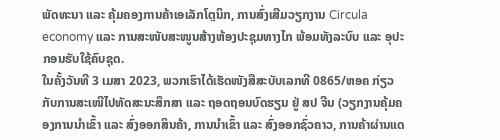ພັດທະນາ ແລະ ຄຸ້ມຄອງການຄ້າເອເລັກໂຕຼນິກ, ການສົ່ງເສີມວຽກງານ Circula economy ແລະ ການສະໜັບສະໜູນສ້າງຫ້ອງປະຊຸມທາງໄກ ພ້ອມທັງລະບົບ ແລະ ອຸປະກອນຮັບໃຊ້ຄົບຊຸດ.
ໃນຄັ້ງວັນທີ 3 ເມສາ 2023, ພວກເຮົາໄດ້ເຮັດໜັງສືສະບັບເລກທີ 0865/ຫອຄ ກ່ຽວກັບການສະເໜີໄປທັດສະນະສຶກສາ ແລະ ຖອດຖອນບົດຮຽນ ຢູ່ ສປ ຈີນ (ວຽກງານຄຸ້ມຄອງການນໍາເຂົ້າ ແລະ ສົ່ງອອກສິນຄ້າ, ການນໍາເຂົ້າ ແລະ ສົ່ງອອກຊົ່ວຄາວ, ການຄ້າຜ່ານແດ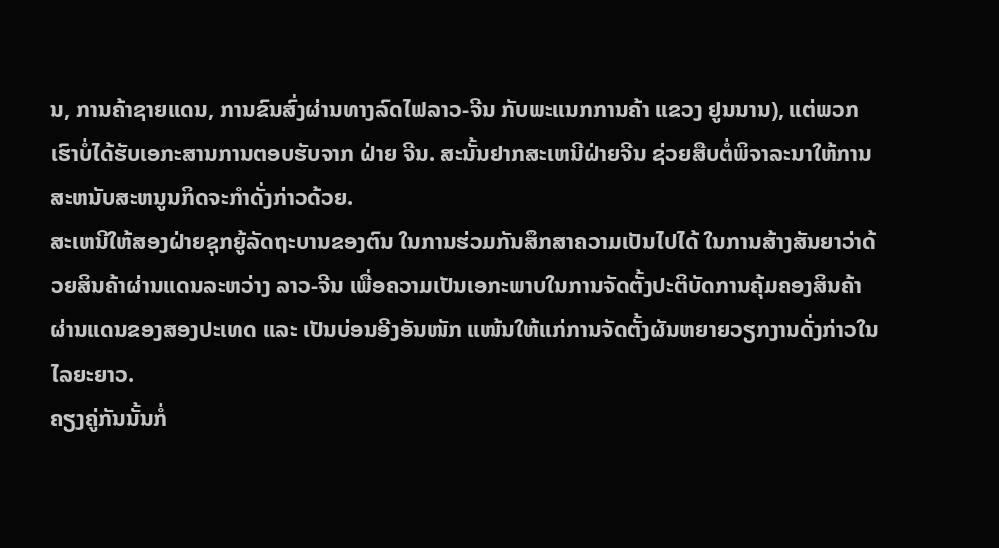ນ, ການຄ້າຊາຍແດນ, ການຂົນສົ່ງຜ່ານທາງລົດໄຟລາວ-ຈີນ ກັບພະແນກການຄ້າ ແຂວງ ຢູນນານ), ແຕ່ພວກເຮົາບໍ່ໄດ້ຮັບເອກະສານການຕອບຮັບຈາກ ຝ່າຍ ຈີນ. ສະນັ້ນຢາກສະເຫນີຝ່າຍຈີນ ຊ່ວຍສືບຕໍ່ພິຈາລະນາໃຫ້ການສະຫນັບສະຫນູນກິດຈະກຳດັ່ງກ່າວດ້ວຍ.
ສະເຫນີໃຫ້ສອງຝ່າຍຊຸກຍູ້ລັດຖະບານຂອງຕົນ ໃນການຮ່ວມກັນສຶກສາຄວາມເປັນໄປໄດ້ ໃນການສ້າງສັນຍາວ່າດ້ວຍສິນຄ້າຜ່ານແດນລະຫວ່າງ ລາວ-ຈີນ ເພື່ອຄວາມເປັນເອກະພາບໃນການຈັດຕັ້ງປະຕິບັດການຄຸ້ມຄອງສິນຄ້າຜ່ານແດນຂອງສອງປະເທດ ແລະ ເປັນບ່ອນອີງອັນໜັກ ແໜ້ນໃຫ້ແກ່ການຈັດຕັ້ງຜັນຫຍາຍວຽກງານດັ່ງກ່າວໃນໄລຍະຍາວ.
ຄຽງຄູ່ກັນນັ້ນກໍ່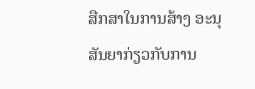ສືກສາໃນການສ້າງ ອະນຸສັນຍາກ່ຽວກັບການ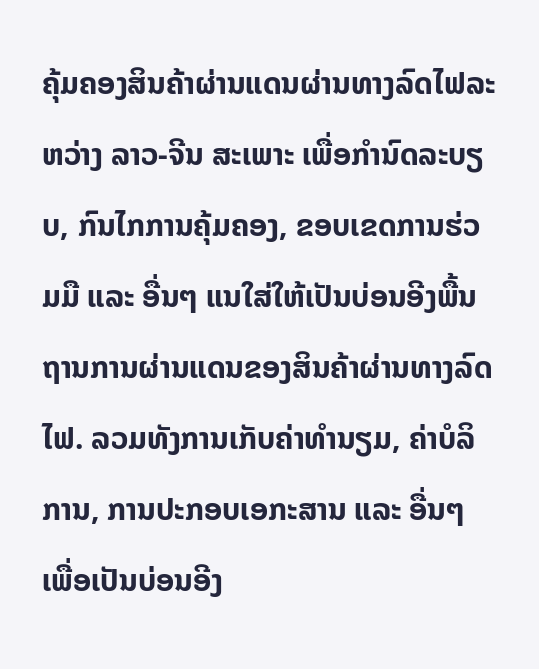ຄຸ້ມຄອງສິນຄ້າຜ່ານແດນຜ່ານທາງລົດໄຟລະຫວ່າງ ລາວ-ຈີນ ສະເພາະ ເພື່ອກໍານົດລະບຽບ, ກົນໄກການຄຸ້ມຄອງ, ຂອບເຂດການຮ່ວມມື ແລະ ອື່ນໆ ແນໃສ່ໃຫ້ເປັນບ່ອນອີງພື້ນຖານການຜ່ານແດນຂອງສິນຄ້າຜ່ານທາງລົດໄຟ. ລວມທັງການເກັບຄ່າທໍານຽມ, ຄ່າບໍລິການ, ການປະກອບເອກະສານ ແລະ ອື່ນໆ ເພື່ອເປັນບ່ອນອີງ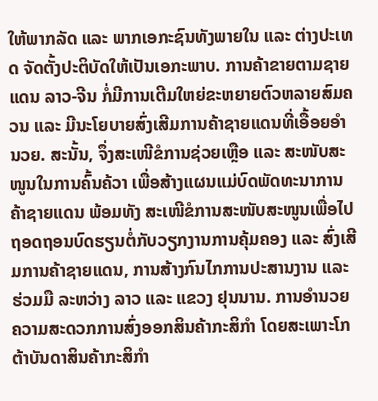ໃຫ້ພາກລັດ ແລະ ພາກເອກະຊົນທັງພາຍໃນ ແລະ ຕ່າງປະເທດ ຈັດຕັ້ງປະຕິບັດໃຫ້ເປັນເອກະພາບ. ການຄ້າຂາຍຕາມຊາຍແດນ ລາວ-ຈີນ ກໍ່ມີການເຕີມໃຫຍ່ຂະຫຍາຍຕົວຫລາຍສົມຄວນ ແລະ ມີນະໂຍບາຍສົ່ງເສີມການຄ້າຊາຍແດນທີ່ເອື້ອຍອຳນວຍ. ສະນັ້ນ, ຈຶ່ງສະເໜີຂໍການຊ່ວຍເຫຼືອ ແລະ ສະໜັບສະໜູນໃນການຄົ້ນຄ້ວາ ເພື່ອສ້າງແຜນແມ່ບົດພັດທະນາການຄ້າຊາຍແດນ ພ້ອມທັງ ສະເໜີຂໍການສະໜັບສະໜູນເພື່ອໄປຖອດຖອນບົດຮຽນຕໍ່ກັບວຽກງານການຄຸ້ມຄອງ ແລະ ສົ່ງເສີມການຄ້າຊາຍແດນ, ການສ້າງກົນໄກການປະສານງານ ແລະ ຮ່ວມມື ລະຫວ່າງ ລາວ ແລະ ແຂວງ ຢຸນນານ. ການອຳນວຍຄວາມສະດວກການສົ່ງອອກສິນຄ້າກະສິກຳ ໂດຍສະເພາະໂກຕ້າບັນດາສິນຄ້າກະສິກຳ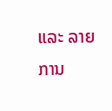ແລະ ລາຍການ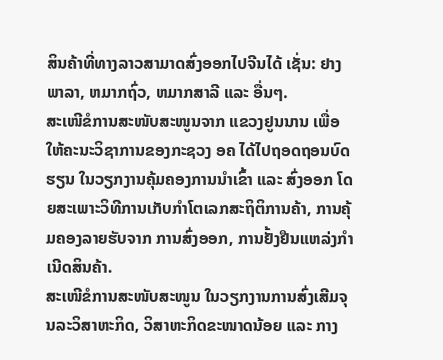ສິນຄ້າທີ່ທາງລາວສາມາດສົ່ງອອກໄປຈີນໄດ້ ເຊັ່ນ: ຢາງພາລາ, ຫມາກຖົ່ວ, ຫມາກສາລີ ແລະ ອື່ນໆ.
ສະເໜີຂໍການສະໜັບສະໜູນຈາກ ແຂວງຢູນນານ ເພື່ອໃຫ້ຄະນະວິຊາການຂອງກະຊວງ ອຄ ໄດ້ໄປຖອດຖອນບົດຮຽນ ໃນວຽກງານຄຸ້ມຄອງການນຳເຂົ້າ ແລະ ສົ່ງອອກ ໂດຍສະເພາະວິທີການເກັບກຳໂຕເລກສະຖິຕິການຄ້າ, ການຄຸ້ມຄອງລາຍຮັບຈາກ ການສົ່ງອອກ, ການຢັ້ງຢືນແຫລ່ງກຳເນີດສິນຄ້າ.
ສະເໜີຂໍການສະໜັບສະໜູນ ໃນວຽກງານການສົ່ງເສີມຈຸນລະວິສາຫະກິດ, ວິສາຫະກິດຂະໜາດນ້ອຍ ແລະ ກາງ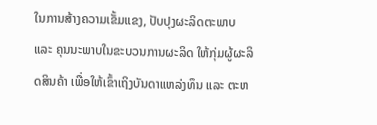ໃນການສ້າງຄວາມເຂັ້ມແຂງ, ປັບປຸງຜະລິດຕະພາບ ແລະ ຄຸນນະພາບໃນຂະບວນການຜະລິດ ໃຫ້ກຸ່ມຜູ້ຜະລິດສິນຄ້າ ເພື່ອໃຫ້ເຂົ້າເຖິງບັນດາແຫລ່ງທຶນ ແລະ ຕະຫ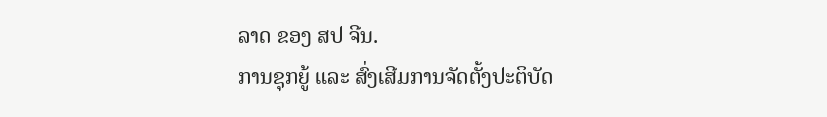ລາດ ຂອງ ສປ ຈີນ.
ການຊຸກຍູ້ ແລະ ສົ່ງເສີມການຈັດຕັ້ງປະຕິບັດ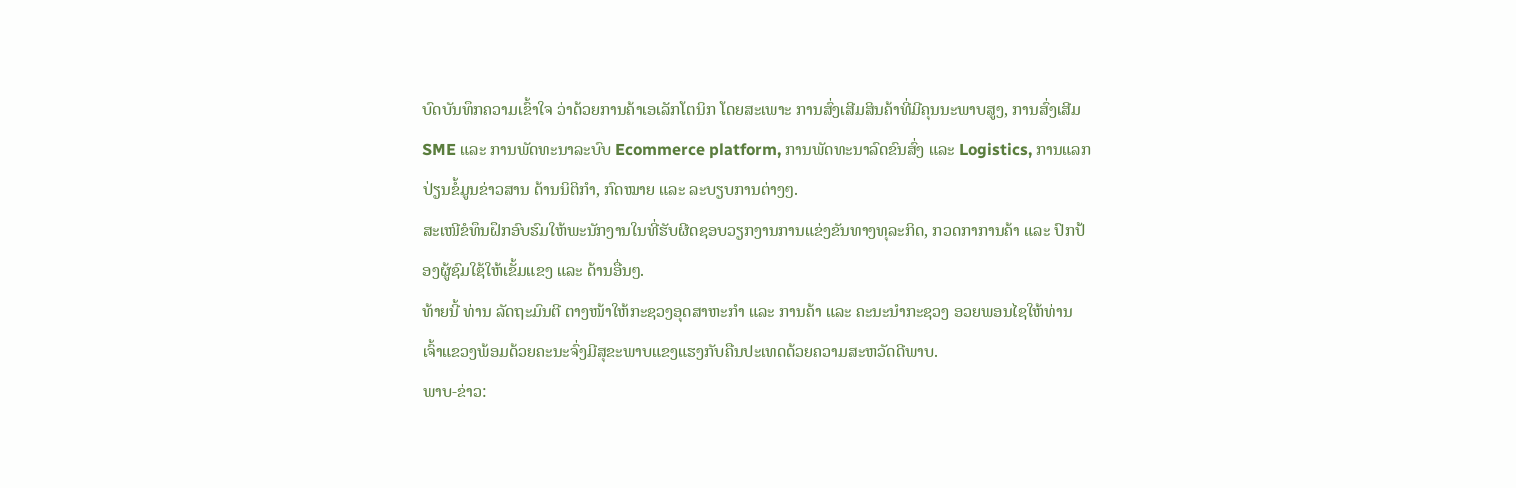ບົດບັນທຶກຄວາມເຂົ້າໃຈ ວ່າດ້ວຍການຄ້າເອເລັກໂຕນິກ ໂດຍສະເພາະ ການສົ່ງເສີມສິນຄ້າທີ່ມີຄຸນນະພາບສູງ, ການສົ່ງເສີມ SME ແລະ ການພັດທະນາລະບົບ Ecommerce platform, ການພັດທະນາລົດຂົນສົ່ງ ແລະ Logistics, ການແລກປ່ຽນຂໍ້ມູນຂ່າວສານ ດ້ານນິຕິກຳ, ກົດໝາຍ ແລະ ລະບຽບການຕ່າງໆ.
ສະເໜີຂໍທຶນຝຶກອົບຮົມໃຫ້ພະນັກງານໃນທີ່ຮັບຜີດຊອບວຽກງານການແຂ່ງຂັນທາງທຸລະກິດ, ກວດກາການຄ້າ ແລະ ປົກປ້ອງຜູ້ຊົມໃຊ້ໃຫ້ເຂັ້ມແຂງ ແລະ ດ້ານອື່ນໆ.
ທ້າຍນີ້ ທ່ານ ລັດຖະມົນຕີ ຕາງໜ້າໃຫ້ກະຊວງອຸດສາຫະກໍາ ແລະ ການຄ້າ ແລະ ຄະນະນໍາກະຊວງ ອວຍພອນໄຊໃຫ້ທ່ານເຈົ້າແຂວງພ້ອມດ້ວຍຄະນະຈົ່ງມີສຸຂະພາບແຂງແຮງກັບຄືນປະເທດດ້ວຍຄວາມສະຫວັດດີພາບ.
ພາບ-ຂ່າວ: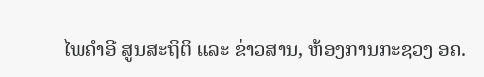ໄພຄໍາອີ ສູນສະຖິຕິ ແລະ ຂ່າວສານ, ຫ້ອງການກະຊວງ ອຄ.